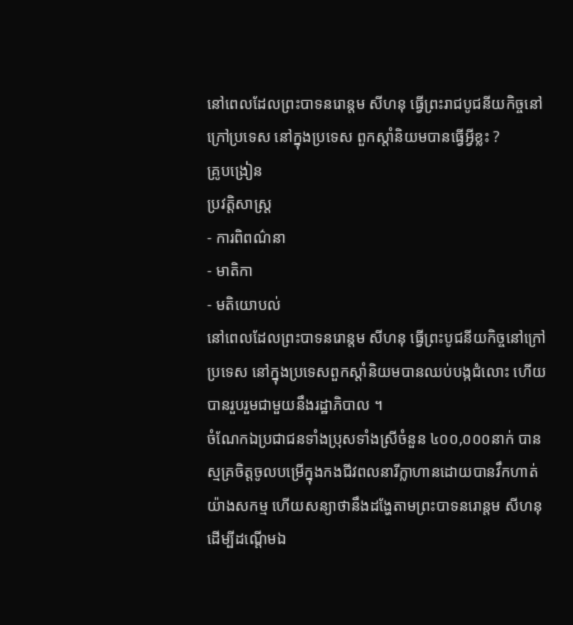នៅពេលដែលព្រះបាទនរោន្តម សីហនុ ធ្វើព្រះរាជបូជនីយកិច្ចនៅក្រៅប្រទេស នៅក្នុងប្រទេស ពួកស្តាំនិយមបានធ្វើអ្វីខ្លះ ?
គ្រូបង្រៀន
ប្រវត្តិសាស្ត្រ
- ការពិពណ៌នា
- មាតិកា
- មតិយោបល់
នៅពេលដែលព្រះបាទនរោន្តម សីហនុ ធ្វើព្រះបូជនីយកិច្ចនៅក្រៅប្រទេស នៅក្នុងប្រទេសពួកស្តាំនិយមបានឈប់បង្កជំលោះ ហើយបានរួបរួមជាមួយនឹងរដ្ឋាភិបាល ។
ចំណែកឯប្រជាជនទាំងប្រុសទាំងស្រីចំនួន ៤០០,០០០នាក់ បានស្មគ្រចិត្តចូលបម្រើក្នុងកងជីវពលនារីក្លាហានដោយបានវឹកហាត់យ៉ាងសកម្ម ហើយសន្យាថានឹងដង្ហែតាមព្រះបាទនរោន្តម សីហនុ ដើម្បីដណ្តើមឯ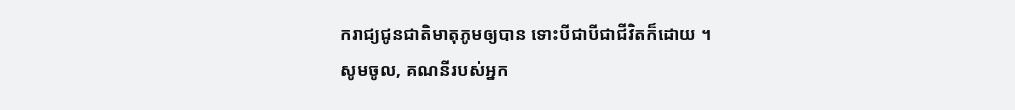ករាជ្យជូនជាតិមាតុភូមឲ្យបាន ទោះបីជាបីជាជីវិតក៏ដោយ ។
សូមចូល, គណនីរបស់អ្នក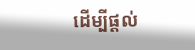ដើម្បីផ្តល់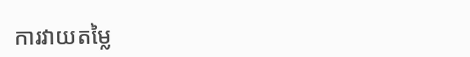ការវាយតម្លៃ